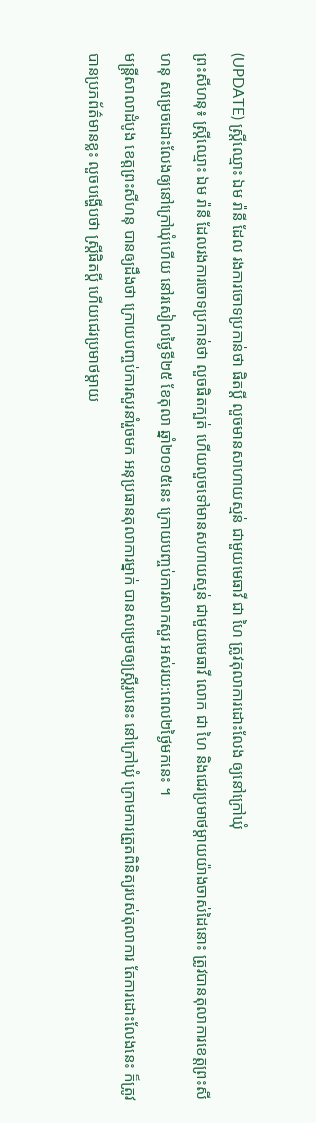(UPDATE) ស្រ្តីឈ្មោះ ឯម រ៉ានី ដែល រងការចោទប្រកាន់ថា ផិតប្តី លួចមានសាហាយស្មន់ ជាមួយមេធាវី ជា ហៃ ត្រូវតុលាការដោះលែង ឲ្យនៅក្រៅឃុំ
ព្រះសីហនុ៖ ស្រ្តីឈ្មោះ ឯម រ៉ានី ដែលរងការចោទប្រកាន់ថា លួចផិតក្បត់ ហើយលួចទៅមានសហាយស្មន់ ជាមួយមេធាវី លោក ជា ហៃ និងជេរប្រមាថម្តាយយ៉ាងចាស់ដៃនោះ ត្រូវបានតុលាការខេត្តព្រះសីហនុ សម្រេចដោះលែងឲ្យនៅក្រៅឃុំហើយ នៅរសៀលថ្ងៃទី២៥ ខែតុលា ឆ្នាំ២០១៥នេះ ក្រោយបញ្ចប់ការសាកសួរ អស់រយ:ពេល២ថ្ងៃមកនេះ ។
មន្រ្តីសាលាដំបូង ខេត្តព្រះសីហនុ បានឲ្យដឹងថា ក្រោយបញ្ចប់ការសួរនាំរួចមក អនុប្រធានតុលាការម្នាក់ បានសម្រេចឲ្យស្រ្តីរូបនេះ នៅក្រៅឃុំ ក្រោមការត្រួតពិនិត្យរបស់តុលាការ តែការដោះលែងនេះ ក៏ត្រូវបានប្រភព័ត៌មានខ្លះ លួចបង្ហើបថា ស្រ្តីផិតប្តី ហើយជេរប្រមាថម្តាយ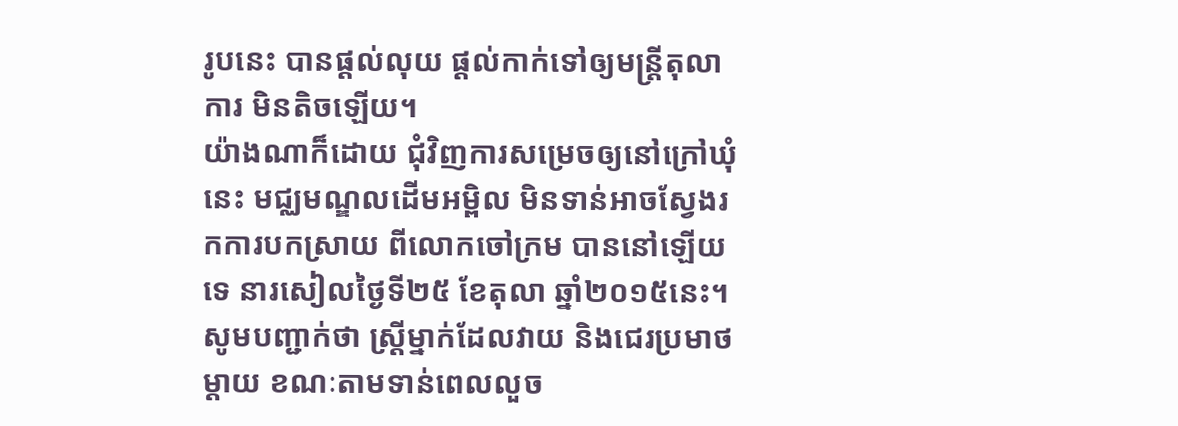រូបនេះ បានផ្តល់លុយ ផ្តល់កាក់ទៅឲ្យមន្រ្តីតុលាការ មិនតិចឡើយ។
យ៉ាងណាក៏ដោយ ជុំវិញការសម្រេចឲ្យនៅក្រៅឃុំនេះ មជ្ឈមណ្ឌលដើមអម្ពិល មិនទាន់អាចស្វែងរកការបកស្រាយ ពីលោកចៅក្រម បាននៅឡើយទេ នារសៀលថ្ងៃទី២៥ ខែតុលា ឆ្នាំ២០១៥នេះ។
សូមបញ្ជាក់ថា ស្រ្តីម្នាក់ដែលវាយ និងជេរប្រមាថម្តាយ ខណៈតាមទាន់ពេលលួច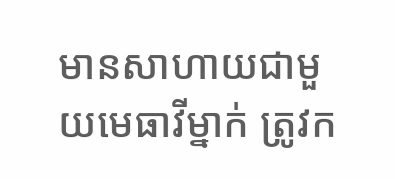មានសាហាយជាមួយមេធាវីម្នាក់ ត្រូវក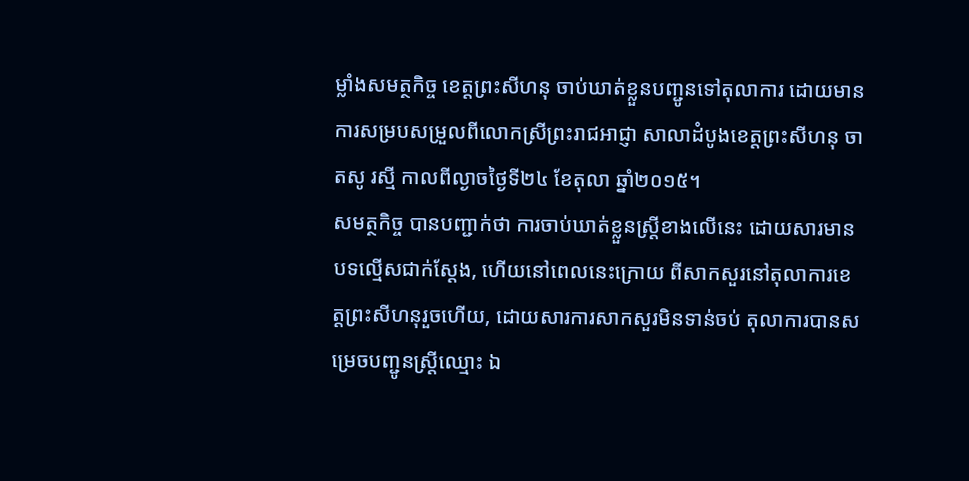ម្លាំងសមត្ថកិច្ច ខេត្តព្រះសីហនុ ចាប់ឃាត់ខ្លួនបញ្ជូនទៅតុលាការ ដោយមានការសម្របសម្រួលពីលោកស្រីព្រះរាជអាជ្ញា សាលាដំបូងខេត្តព្រះសីហនុ ចាតសូ រស្មី កាលពីល្ងាចថ្ងៃទី២៤ ខែតុលា ឆ្នាំ២០១៥។
សមត្ថកិច្ច បានបញ្ជាក់ថា ការចាប់ឃាត់ខ្លួនស្រ្តីខាងលើនេះ ដោយសារមានបទល្មើសជាក់ស្តែង, ហើយនៅពេលនេះក្រោយ ពីសាកសួរនៅតុលាការខេត្តព្រះសីហនុរួចហើយ, ដោយសារការសាកសួរមិនទាន់ចប់ តុលាការបានសម្រេចបញ្ជូនស្រ្តីឈ្មោះ ឯ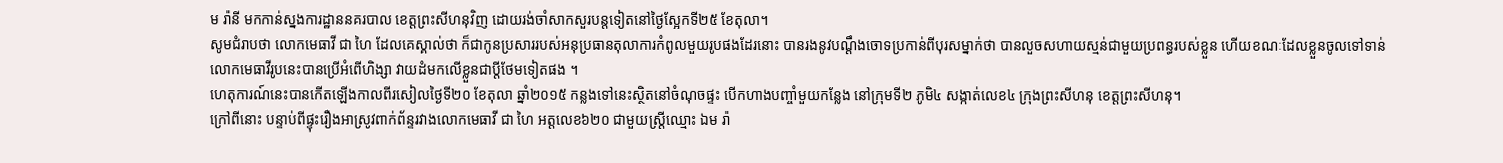ម រ៉ានី មកកាន់ស្នងការដ្ឋាននគរបាល ខេត្តព្រះសីហនុវិញ ដោយរង់ចាំសាកសួរបន្តទៀតនៅថ្ងៃស្អែកទី២៥ ខែតុលា។
សូមជំរាបថា លោកមេធាវី ជា ហៃ ដែលគេស្គាល់ថា ក៏ជាកូនប្រសាររបស់អនុប្រធានតុលាការកំពូលមួយរូបផងដែរនោះ បានរងនូវបណ្តឹងចោទប្រកាន់ពីបុរសម្នាក់ថា បានលួចសហាយស្មន់ជាមួយប្រពន្ធរបស់ខ្លួន ហើយខណៈដែលខ្លួនចូលទៅទាន់ លោកមេធាវីរូបនេះបានប្រើអំពើហិង្សា វាយដំមកលើខ្លួនជាប្តីថែមទៀតផង ។
ហេតុការណ៍នេះបានកើតឡើងកាលពីរសៀលថ្ងៃទី២០ ខែតុលា ឆ្នាំ២០១៥ កន្លងទៅនេះស្ថិតនៅចំណុចផ្ទះ បើកហាងបញ្ចាំមួយកន្លែង នៅក្រុមទី២ ភូមិ៤ សង្កាត់លេខ៤ ក្រុងព្រះសីហនុ ខេត្តព្រះសីហនុ។
ក្រៅពីនោះ បន្ទាប់ពីផ្ទុះរឿងអាស្រូវពាក់ព័ន្ទរវាងលោកមេធាវី ជា ហៃ អត្តលេខ៦២០ ជាមួយស្រ្តីឈ្មោះ ឯម រ៉ា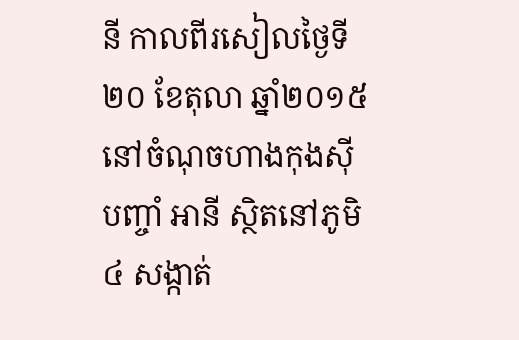នី កាលពីរសៀលថ្ងៃទី២០ ខែតុលា ឆ្នាំ២០១៥ នៅចំណុចហាងកុងស៊ីបញ្ចាំ អានី ស្ថិតនៅភូមិ៤ សង្កាត់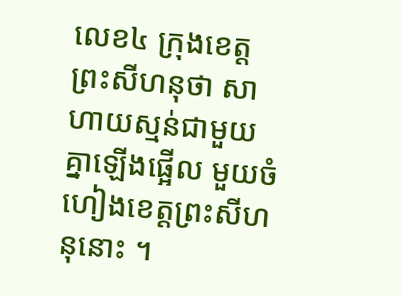លេខ៤ ក្រុងខេត្តព្រះសីហនុថា សាហាយស្មន់ជាមួយគ្នាឡើងផ្អើល មួយចំហៀងខេត្តព្រះសីហនុនោះ ។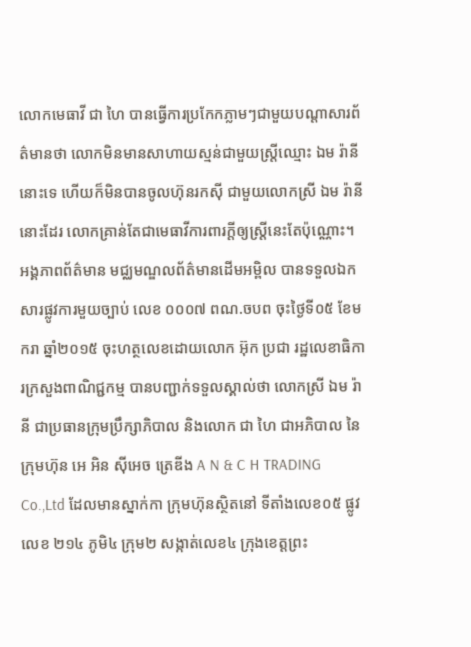លោកមេធាវី ជា ហៃ បានធ្វើការប្រកែកភ្លាមៗជាមួយបណ្តាសារព័ត៌មានថា លោកមិនមានសាហាយស្មន់ជាមួយស្រ្តីឈ្មោះ ឯម រ៉ានី នោះទេ ហើយក៏មិនបានចូលហ៊ុនរកស៊ី ជាមួយលោកស្រី ឯម រ៉ានី នោះដែរ លោកគ្រាន់តែជាមេធាវីការពារក្តីឲ្យស្រ្តីនេះតែប៉ុណ្ណោះ។
អង្គភាពព័ត៌មាន មជ្ឈមណ្ឌលព័ត៌មានដើមអម្ពិល បានទទួលឯកសារផ្លូវការមួយច្បាប់ លេខ ០០០៧ ពណ.ចបព ចុះថ្ងៃទី០៥ ខែមករា ឆ្នាំ២០១៥ ចុះហត្ថលេខដោយលោក អ៊ុក ប្រជា រដ្ឋលេខាធិការក្រសួងពាណិជ្ជកម្ម បានបញ្ជាក់ទទួលស្គាល់ថា លោកស្រី ឯម រ៉ានី ជាប្រធានក្រុមប្រឹក្សាភិបាល និងលោក ជា ហៃ ជាអភិបាល នៃក្រុមហ៊ុន អេ អិន ស៊ីអេច ត្រេឌីង A N & C H TRADING Co.,Ltd ដែលមានស្នាក់កា ក្រុមហ៊ុនស្ថិតនៅ ទីតាំងលេខ០៥ ផ្លូវលេខ ២១៤ ភូមិ៤ ក្រុម២ សង្កាត់លេខ៤ ក្រុងខេត្តព្រះ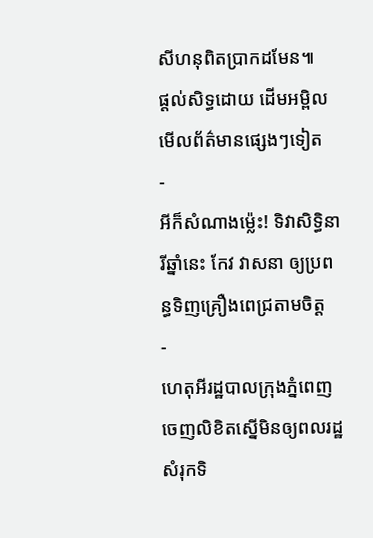សីហនុពិតប្រាកដមែន៕
ផ្តល់សិទ្ធដោយ ដើមអម្ពិល
មើលព័ត៌មានផ្សេងៗទៀត
-
អីក៏សំណាងម្ល៉េះ! ទិវាសិទ្ធិនារីឆ្នាំនេះ កែវ វាសនា ឲ្យប្រពន្ធទិញគ្រឿងពេជ្រតាមចិត្ត
-
ហេតុអីរដ្ឋបាលក្រុងភ្នំពេញ ចេញលិខិតស្នើមិនឲ្យពលរដ្ឋសំរុកទិ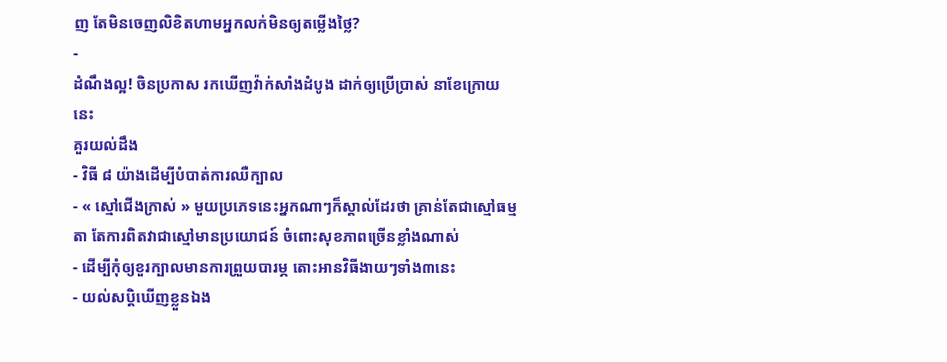ញ តែមិនចេញលិខិតហាមអ្នកលក់មិនឲ្យតម្លើងថ្លៃ?
-
ដំណឹងល្អ! ចិនប្រកាស រកឃើញវ៉ាក់សាំងដំបូង ដាក់ឲ្យប្រើប្រាស់ នាខែក្រោយនេះ
គួរយល់ដឹង
- វិធី ៨ យ៉ាងដើម្បីបំបាត់ការឈឺក្បាល
- « ស្មៅជើងក្រាស់ » មួយប្រភេទនេះអ្នកណាៗក៏ស្គាល់ដែរថា គ្រាន់តែជាស្មៅធម្មតា តែការពិតវាជាស្មៅមានប្រយោជន៍ ចំពោះសុខភាពច្រើនខ្លាំងណាស់
- ដើម្បីកុំឲ្យខួរក្បាលមានការព្រួយបារម្ភ តោះអានវិធីងាយៗទាំង៣នេះ
- យល់សប្តិឃើញខ្លួនឯង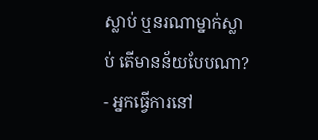ស្លាប់ ឬនរណាម្នាក់ស្លាប់ តើមានន័យបែបណា?
- អ្នកធ្វើការនៅ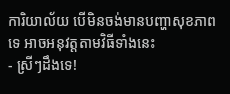ការិយាល័យ បើមិនចង់មានបញ្ហាសុខភាពទេ អាចអនុវត្តតាមវិធីទាំងនេះ
- ស្រីៗដឹងទេ!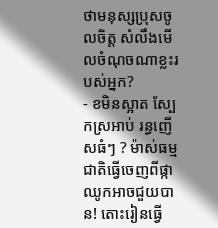ថាមនុស្សប្រុសចូលចិត្ត សំលឹងមើលចំណុចណាខ្លះរបស់អ្នក?
- ខមិនស្អាត ស្បែកស្រអាប់ រន្ធញើសធំៗ ? ម៉ាស់ធម្មជាតិធ្វើចេញពីផ្កាឈូកអាចជួយបាន! តោះរៀនធ្វើ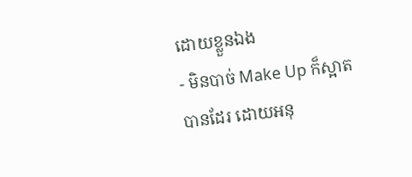ដោយខ្លួនឯង
- មិនបាច់ Make Up ក៏ស្អាតបានដែរ ដោយអនុ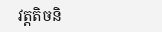វត្តតិចនិ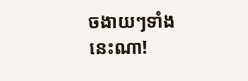ចងាយៗទាំងនេះណា!